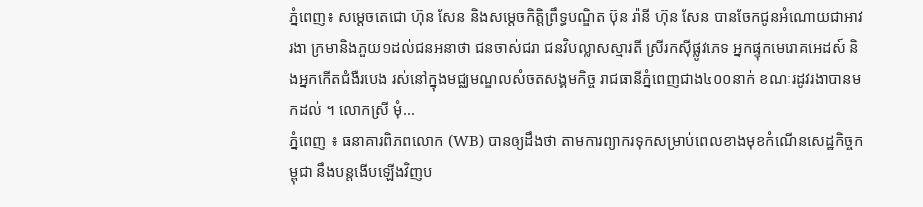ភ្នំពេញ៖ សម្ដេចតេជោ ហ៊ុន សែន និងសម្ដេចកិតិ្តព្រឹទ្ធបណ្ឌិត ប៊ុន រ៉ានី ហ៊ុន សែន បានចែកជូនអំណោយជាអាវរងា ក្រមានិងភួយ១ដល់ជនអនាថា ជនចាស់ជរា ជនវិបល្លាសស្មារតី ស្រីរកស៊ីផ្លូវភេទ អ្នកផ្ទុកមេរោគអេដស៍ និងអ្នកកើតជំងឺរបេង រស់នៅក្នុងមជ្ឈមណ្ឌលសំចតសង្គមកិច្ច រាជធានីភ្នំពេញជាង៤០០នាក់ ខណៈរដូវរងាបានមកដល់ ។ លោកស្រី មុំ...
ភ្នំពេញ ៖ ធនាគារពិភពលោក (WB) បានឲ្យដឹងថា តាមការព្យាករទុកសម្រាប់ពេលខាងមុខកំណើនសេដ្ឋកិច្ចកម្ពុជា នឹងបន្តងើបឡើងវិញប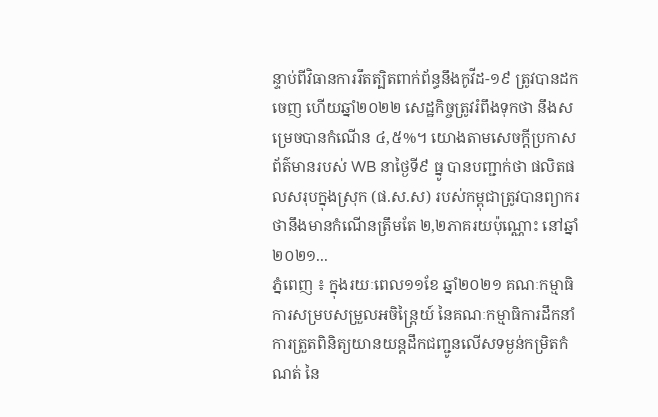ន្ទាប់ពីវិធានការរឹតត្បិតពាក់ព័ន្ធនឹងកូវីដ-១៩ ត្រូវបានដកចេញ ហើយឆ្នាំ២០២២ សេដ្ឋកិច្ចត្រូវរំពឹងទុកថា នឹងសម្រេចបានកំណើន ៤,៥%។ យោងតាមសេចក្ដីប្រកាសព័ត៌មានរបស់ WB នាថ្ងៃទី៩ ធ្នូ បានបញ្ជាក់ថា ផលិតផលសរុបក្នុងស្រុក (ផ.ស.ស) របស់កម្ពុជាត្រូវបានព្យាករថានឹងមានកំណើនត្រឹមតែ ២,២ភាគរយប៉ុណ្ណោះ នៅឆ្នាំ២០២១...
ភ្នំពេញ ៖ ក្នុងរយៈពេល១១ខែ ឆ្នាំ២០២១ គណៈកម្មាធិការសម្របសម្រួលអចិន្ត្រៃយ៍ នៃគណៈកម្មាធិការដឹកនាំការត្រួតពិនិត្យយានយន្តដឹកជញ្ជូនលើសទម្ងន់កម្រិតកំណត់ នៃ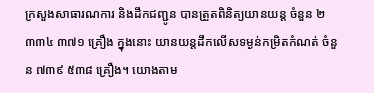ក្រសួងសាធារណការ និងដឹកជញ្ជូន បានត្រួតពិនិត្យយានយន្ដ ចំនួន ២ ៣៣៤ ៣៧១ គ្រឿង ក្នុងនោះ យានយន្តដឹកលើសទម្ងន់កម្រិតកំណត់ ចំនួន ៧៣៩ ៥៣៨ គ្រឿង។ យោងតាម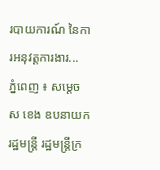របាយការណ៍ នៃការអនុវត្តការងារ...
ភ្នំពេញ ៖ សម្ដេច ស ខេង ឧបនាយករដ្ឋមន្ដ្រី រដ្ឋមន្ដ្រីក្រ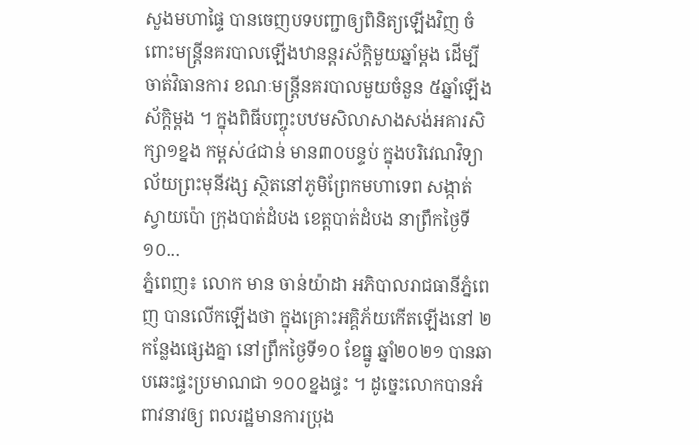សួងមហាផ្ទៃ បានចេញបទបញ្ជាឲ្យពិនិត្យឡើងវិញ ចំពោះមន្ដ្រីនគរបាលឡើងឋានន្តរស័ក្តិមួយឆ្នាំម្ដង ដើម្បីចាត់វិធានការ ខណៈមន្ដ្រីនគរបាលមួយចំនួន ៥ឆ្នាំឡើងស័ក្តិម្ដង ។ ក្នុងពិធីបញ្ចុះបឋមសិលាសាងសង់អគារសិក្សា១ខ្នង កម្ពស់៤ជាន់ មាន៣០បន្ទប់ ក្នុងបរិវេណវិទ្យាល័យព្រះមុនីវង្ស ស្ថិតនៅភូមិព្រែកមហាទេព សង្កាត់ស្វាយប៉ោ ក្រុងបាត់ដំបង ខេត្តបាត់ដំបង នាព្រឹកថ្ងៃទី១០...
ភ្នំពេញ៖ លោក មាន ចាន់យ៉ាដា អភិបាលរាជធានីភ្នំពេញ បានលើកឡើងថា ក្នុងគ្រោះអគ្គិភ័យកើតឡើងនៅ ២កន្លែងផ្សេងគ្នា នៅព្រឹកថ្ងៃទី១០ ខែធ្នូ ឆ្នាំ២០២១ បានឆាបឆេះផ្ទះប្រមាណជា ១០០ខ្នងផ្ទះ ។ ដូច្នេះលោកបានអំពាវនាវឲ្យ ពលរដ្ឋមានការប្រុង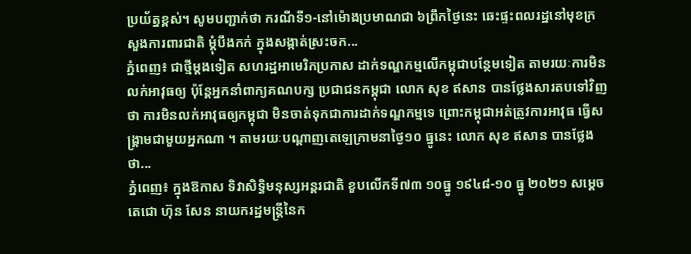ប្រយ័ត្នខ្ពស់។ សូមបញ្ជាក់ថា ករណីទី១-នៅម៉ោងប្រមាណជា ៦ព្រឹកថ្ងៃនេះ ឆេះផ្ទះពលរដ្ឋនៅមុខក្រសួងការពារជាតិ ម្តុំបឹងកក់ ក្នុងសង្កាត់ស្រះចក...
ភ្នំពេញ៖ ជាថ្មីម្តងទៀត សហរដ្ឋអាមេរិកប្រកាស ដាក់ទណ្ឌកម្មលើកម្ពុជាបន្ថែមទៀត តាមរយៈការមិនលក់អាវុធឲ្យ ប៉ុន្តែអ្នកនាំពាក្យគណបក្ស ប្រជាជនកម្ពុជា លោក សុខ ឥសាន បានថ្លែងសារតបទៅវិញថា ការមិនលក់អាវុធឲ្យកម្ពុជា មិនចាត់ទុកជាការដាក់ទណ្ឌកម្មទេ ព្រោះកម្ពុជាអត់ត្រូវការអាវុធ ធ្វើសង្រ្គាមជាមួយអ្នកណា ។ តាមរយៈបណ្តាញតេឡេក្រាមនាថ្ងៃ១០ ធ្នូនេះ លោក សុខ ឥសាន បានថ្លែងថា...
ភ្នំពេញ៖ ក្នុងឱកាស ទិវាសិទ្ធិមនុស្សអន្តរជាតិ ខួបលើកទី៧៣ ១០ធ្នូ ១៩៤៨-១០ ធ្នូ ២០២១ សម្តេចតេជោ ហ៊ុន សែន នាយករដ្ឋមន្ត្រីនៃក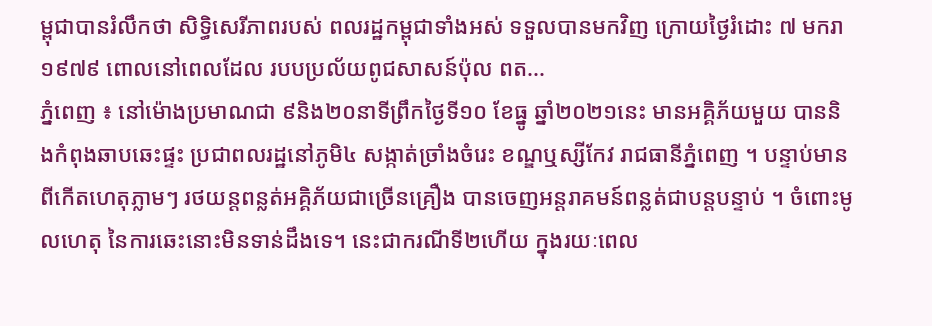ម្ពុជាបានរំលឹកថា សិទ្ធិសេរីភាពរបស់ ពលរដ្ឋកម្ពុជាទាំងអស់ ទទួលបានមកវិញ ក្រោយថ្ងៃរំដោះ ៧ មករា ១៩៧៩ ពោលនៅពេលដែល របបប្រល័យពូជសាសន៍ប៉ុល ពត...
ភ្នំពេញ ៖ នៅម៉ោងប្រមាណជា ៩និង២០នាទីព្រឹកថ្ងៃទី១០ ខែធ្នូ ឆ្នាំ២០២១នេះ មានអគ្គិភ័យមួយ បាននិងកំពុងឆាបឆេះផ្ទះ ប្រជាពលរដ្ឋនៅភូមិ៤ សង្កាត់ច្រាំងចំរេះ ខណ្ឌឬស្សីកែវ រាជធានីភ្នំពេញ ។ បន្ទាប់មានពីកើតហេតុភ្លាមៗ រថយន្តពន្លត់អគ្គិភ័យជាច្រើនគ្រឿង បានចេញអន្តរាគមន៍ពន្លត់ជាបន្តបន្ទាប់ ។ ចំពោះមូលហេតុ នៃការឆេះនោះមិនទាន់ដឹងទេ។ នេះជាករណីទី២ហើយ ក្នុងរយៈពេល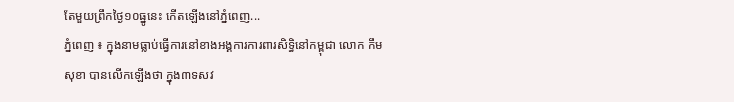តែមួយព្រឹកថ្ងៃ១០ធ្នូនេះ កើតឡើងនៅភ្នំពេញ...
ភ្នំពេញ ៖ ក្នុងនាមធ្លាប់ធ្វើការនៅខាងអង្គការការពារសិទ្ធិនៅកម្ពុជា លោក កឹម សុខា បានលើកឡើងថា ក្នុង៣ទសវ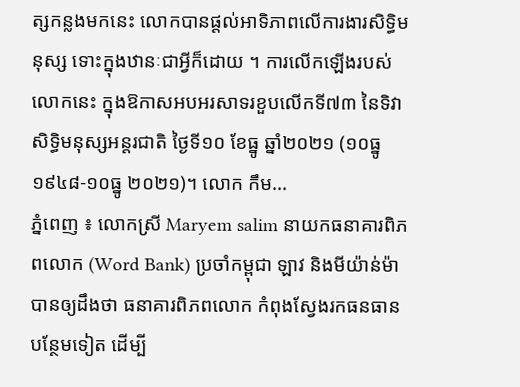ត្សកន្លងមកនេះ លោកបានផ្តល់អាទិភាពលើការងារសិទ្ធិមនុស្ស ទោះក្នុងឋានៈជាអ្វីក៏ដោយ ។ ការលើកឡើងរបស់លោកនេះ ក្នុងឱកាសអបអរសាទរខួបលើកទី៧៣ នៃទិវាសិទ្ធិមនុស្សអន្តរជាតិ ថ្ងៃទី១០ ខែធ្នូ ឆ្នាំ២០២១ (១០ធ្នូ ១៩៤៨-១០ធ្នូ ២០២១)។ លោក កឹម...
ភ្នំពេញ ៖ លោកស្រី Maryem salim នាយកធនាគារពិភពលោក (Word Bank) ប្រចាំកម្ពុជា ឡាវ និងមីយ៉ាន់ម៉ា បានឲ្យដឹងថា ធនាគារពិភពលោក កំពុងស្វែងរកធនធានបន្ថែមទៀត ដើម្បី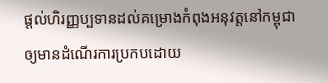ផ្ដល់ហិរញ្ញប្បទានដល់គម្រោងកំពុងអនុវត្តនៅកម្ពុជា ឲ្យមានដំណើរការប្រកបដោយ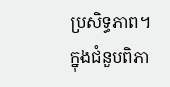ប្រសិទ្ធភាព។ ក្នុងជំនួបពិភា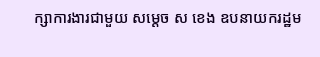ក្សាការងារជាមួយ សម្ដេច ស ខេង ឧបនាយករដ្ឋម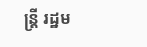ន្ត្រី រដ្ឋម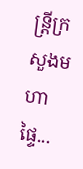ន្ត្រីក្រសួងមហាផ្ទៃ...